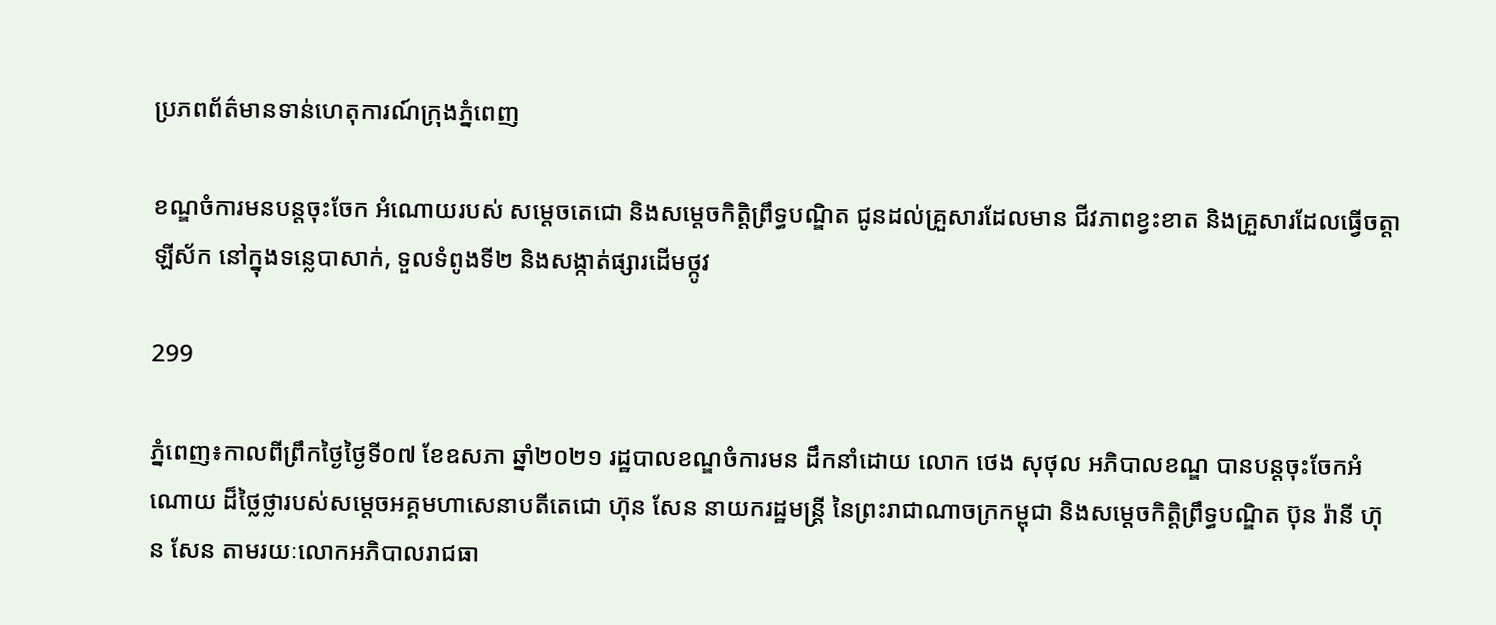ប្រភពព័ត៌មានទាន់ហេតុការណ៍ក្រុងភ្នំពេញ

ខណ្ឌចំការមនបន្តចុះចែក អំណោយរបស់ សម្តេចតេជោ និងសម្តេចកិត្តិព្រឹទ្ធបណ្ឌិត ជូនដល់គ្រួសារដែលមាន ជីវភាពខ្វះខាត និងគ្រួសារដែលធ្វើចត្តាឡីស័ក នៅក្នុងទន្លេបាសាក់, ទួលទំពូងទី២ និងសង្កាត់ផ្សារដើមថ្កូវ

299

ភ្នំពេញ៖កាលពីព្រឹកថ្ងៃថ្ងៃទី០៧ ខែឧសភា ឆ្នាំ២០២១ រដ្ឋបាលខណ្ឌចំការមន ដឹកនាំដោយ លោក ថេង សុថុល អភិបាលខណ្ឌ បានបន្តចុះចែកអំណោយ ដ៏ថ្លៃថ្លារបស់សម្តេចអគ្គមហាសេនាបតីតេជោ ហ៊ុន សែន នាយករដ្ឋមន្ត្រី នៃព្រះរាជាណាចក្រកម្ពុជា និងសម្តេចកិត្តិព្រឹទ្ធបណ្ឌិត ប៊ុន រ៉ានី ហ៊ុន សែន តាមរយៈលោកអភិបាលរាជធា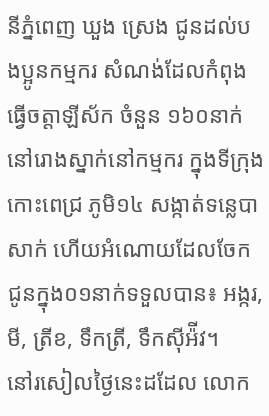នីភ្នំពេញ ឃួង ស្រេង ជូនដល់បងប្អូនកម្មករ សំណង់ដែលកំពុងធ្វើចត្តាឡីស័ក ចំនួន ១៦០នាក់ នៅរោងស្នាក់នៅកម្មករ ក្នុងទីក្រុងកោះពេជ្រ ភូមិ១៤ សង្កាត់ទន្លេបាសាក់ ហើយអំណោយដែលចែក ជូនក្នុង០១នាក់ទទួលបាន៖ អង្ករ, មី, ត្រីខ, ទឹកត្រី, ទឹកស៊ីអ៉ីវ។
នៅរសៀលថ្ងៃនេះដដែល លោក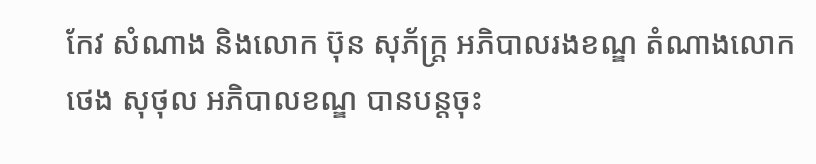កែវ សំណាង និងលោក ប៊ុន សុភ័ក្ត្រ អភិបាលរងខណ្ឌ តំណាងលោក ថេង សុថុល អភិបាលខណ្ឌ បានបន្តចុះ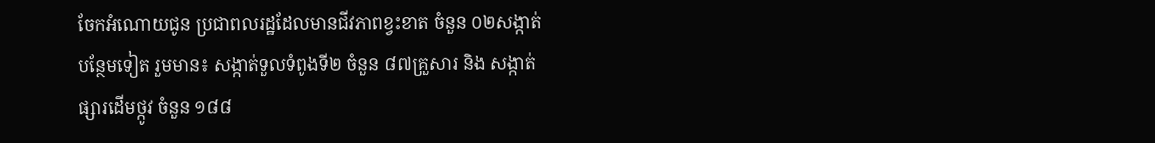ចែកអំណោយជូន ប្រជាពលរដ្ឋដែលមានជីវភាពខ្វះខាត ចំនួន ០២សង្កាត់បន្ថែមទៀត រួមមាន៖ សង្កាត់ទួលទំពូងទី២ ចំនួន ៨៧គ្រួសារ និង សង្កាត់ផ្សារដើមថ្កូវ ចំនួន ១៨៨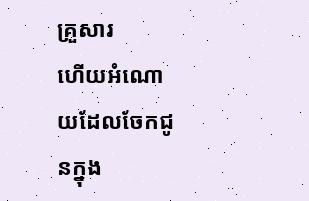គ្រួសារ
ហើយអំណោយដែលចែកជូនក្នុង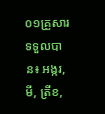០១គ្រួសារ ទទួលបាន៖ អង្ករ, មី, ត្រីខ,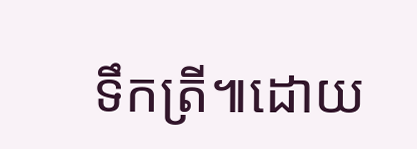ទឹកត្រី៕ដោយ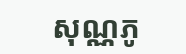សុណ្ណភូ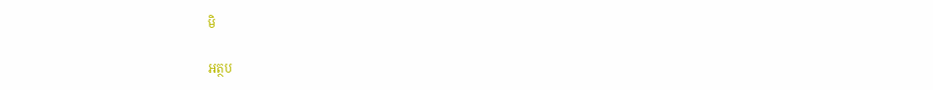មិ

អត្ថប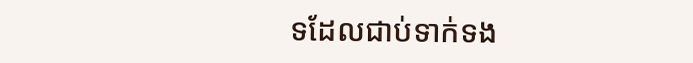ទដែលជាប់ទាក់ទង